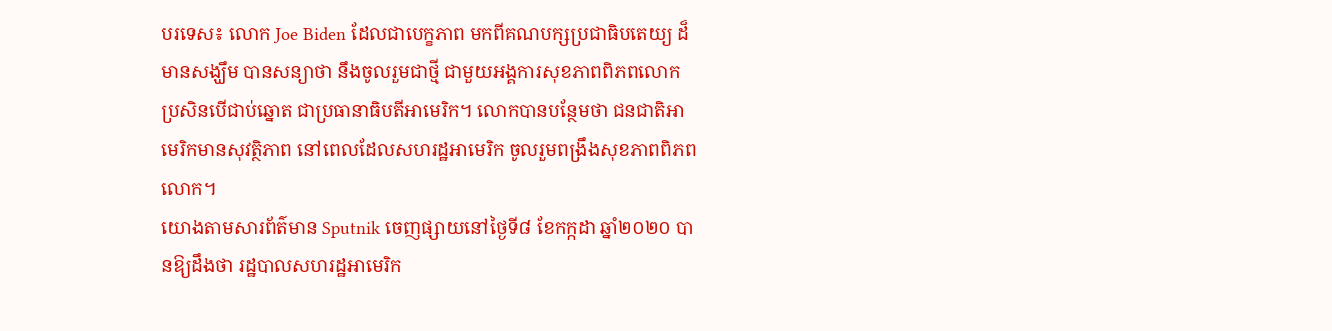បរទេស៖ លោក Joe Biden ដែលជាបេក្ខភាព មកពីគណបក្សប្រជាធិបតេយ្យ ដ៏មានសង្ឃឹម បានសន្យាថា នឹងចូលរួមជាថ្មី ជាមួយអង្គការសុខភាពពិភពលោក ប្រសិនបើជាប់ឆ្នោត ជាប្រធានាធិបតីអាមេរិក។ លោកបានបន្ថែមថា ជនជាតិអាមេរិកមានសុវត្ថិភាព នៅពេលដែលសហរដ្ឋអាមេរិក ចូលរួមពង្រឹងសុខភាពពិភពលោក។
យោងតាមសារព័ត៌មាន Sputnik ចេញផ្សាយនៅថ្ងៃទី៨ ខែកក្កដា ឆ្នាំ២០២០ បានឱ្យដឹងថា រដ្ឋបាលសហរដ្ឋអាមេរិក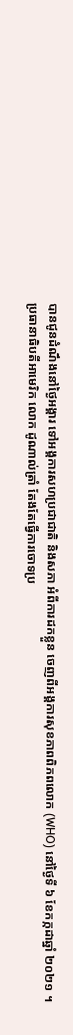បានជូនដំណឹងនៅថ្ងៃអង្គារ ទៅអង្គការសហប្រជាជាតិ និងសភា អំពីការដកខ្លួន ចេញពីអង្គការសុខភាពពិភពលោក (WHO) នៅថ្ងៃទី ៦ ខែកក្កដាឆ្នាំ ២០២១ ។
ប្រធានាធិបតីអាមេរិក លោក ដូណាល់ត្រាំ តែងតែធ្វើការចោទប្រ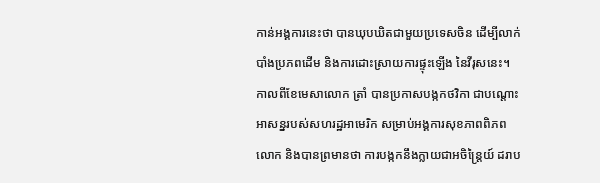កាន់អង្គការនេះថា បានឃុបឃិតជាមួយប្រទេសចិន ដើម្បីលាក់បាំងប្រភពដើម និងការដោះស្រាយការផ្ទុះឡើង នៃវីរុសនេះ។
កាលពីខែមេសាលោក ត្រាំ បានប្រកាសបង្កកថវិកា ជាបណ្តោះអាសន្នរបស់សហរដ្ឋអាមេរិក សម្រាប់អង្គការសុខភាពពិភពលោក និងបានព្រមានថា ការបង្កកនឹងក្លាយជាអចិន្រ្តៃយ៍ ដរាប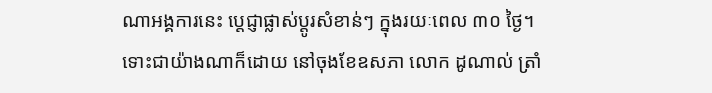ណាអង្គការនេះ ប្តេជ្ញាផ្លាស់ប្តូរសំខាន់ៗ ក្នុងរយៈពេល ៣០ ថ្ងៃ។
ទោះជាយ៉ាងណាក៏ដោយ នៅចុងខែឧសភា លោក ដូណាល់ ត្រាំ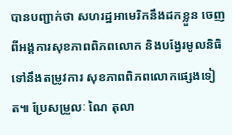បានបញ្ជាក់ថា សហរដ្ឋអាមេរិកនឹងដកខ្លួន ចេញពីអង្គការសុខភាពពិភពលោក និងបង្វែរមូលនិធិ ទៅនឹងតម្រូវការ សុខភាពពិភពលោកផ្សេងទៀត៕ ប្រែសម្រួលៈ ណៃ តុលា